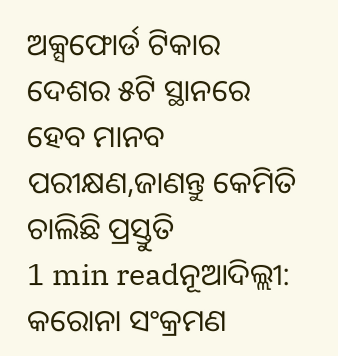ଅକ୍ସଫୋର୍ଡ ଟିକାର ଦେଶର ୫ଟି ସ୍ଥାନରେ ହେବ ମାନବ ପରୀକ୍ଷଣ,ଜାଣନ୍ତୁ କେମିତି ଚାଲିଛି ପ୍ରସ୍ତୁତି
1 min readନୂଆଦିଲ୍ଲୀ: କରୋନା ସଂକ୍ରମଣ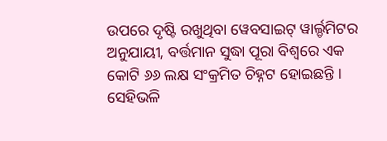ଉପରେ ଦୃଷ୍ଟି ରଖୁଥିବା ୱେବସାଇଟ୍ ୱାର୍ଲ୍ଡମିଟର ଅନୁଯାୟୀ, ବର୍ତ୍ତମାନ ସୁଦ୍ଧା ପୂରା ବିଶ୍ୱରେ ଏକ କୋଟି ୬୬ ଲକ୍ଷ ସଂକ୍ରମିତ ଚିହ୍ନଟ ହୋଇଛନ୍ତି । ସେହିଭଳି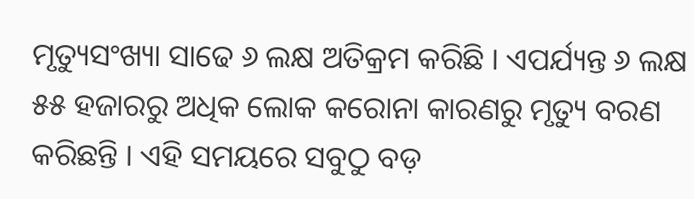ମୃତ୍ୟୁସଂଖ୍ୟା ସାଢେ ୬ ଲକ୍ଷ ଅତିକ୍ରମ କରିଛି । ଏପର୍ଯ୍ୟନ୍ତ ୬ ଲକ୍ଷ ୫୫ ହଜାରରୁ ଅଧିକ ଲୋକ କରୋନା କାରଣରୁ ମୃତ୍ୟୁ ବରଣ କରିଛନ୍ତି । ଏହି ସମୟରେ ସବୁଠୁ ବଡ଼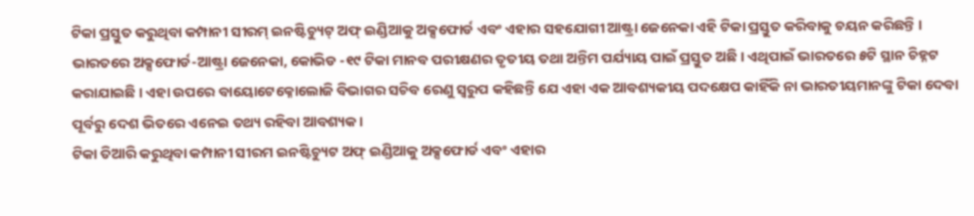ଟିକା ପ୍ରସ୍ତୁତ କରୁଥିବା କମ୍ପାନୀ ସୀରମ୍ ଇନଷ୍ଟିଚ୍ୟୁଟ୍ ଅଫ୍ ଇଣ୍ଡିଆକୁ ଅକ୍ସଫୋର୍ଡ ଏବଂ ଏହାର ସହଯୋଗୀ ଆଷ୍ଟ୍ରା ଜେନେକା ଏହି ଟିକା ପ୍ରସ୍ତୁତ କରିବାକୁ ଚୟନ କରିଛନ୍ତି ।
ଭାରତରେ ଅକ୍ସଫୋର୍ଡ-ଆଷ୍ଟ୍ରା ଜେନେକା, କୋଭିଡ -୧୯ ଟିକା ମାନବ ପରୀକ୍ଷଣର ତୃତୀୟ ତଥା ଅନ୍ତିମ ପର୍ଯ୍ୟାୟ ପାଇଁ ପ୍ରସ୍ତୁତ ଅଛି । ଏଥିପାଇଁ ଭାରତରେ ୫ଟି ସ୍ଥାନ ଚିହ୍ନଟ କରାଯାଇଛି । ଏହା ଉପରେ ବାୟୋଟେକ୍ନୋଲୋଜି ବିଭାଗର ସଚିବ ରେଣୁ ସ୍ୱରୁପ କହିଛନ୍ତି ଯେ ଏହା ଏକ ଆବଶ୍ୟକୀୟ ପଦକ୍ଷେପ କାହିଁକି ନା ଭାରତୀୟମାନଙ୍କୁ ଟିକା ଦେବା ପୂର୍ବରୁ ଦେଶ ଭିତରେ ଏନେଇ ତଥ୍ୟ ରହିବା ଆବଶ୍ୟକ।
ଟିକା ତିଆରି କରୁଥିବା କମ୍ପାନୀ ସୀରମ ଇନଷ୍ଟିଚ୍ୟୁଟ ଅଫ୍ ଇଣ୍ଡିଆକୁ ଅକ୍ସଫୋର୍ଡ ଏବଂ ଏହାର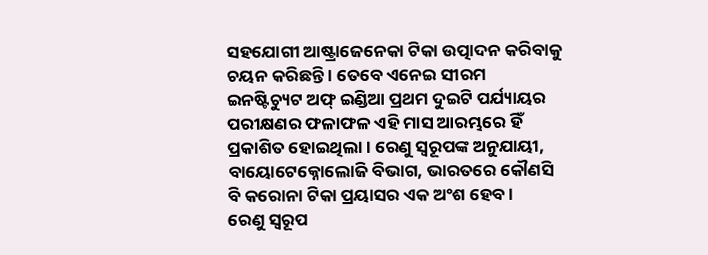ସହଯୋଗୀ ଆଷ୍ଟ୍ରାଜେନେକା ଟିକା ଉତ୍ପାଦନ କରିବାକୁ ଚୟନ କରିଛନ୍ତି । ତେବେ ଏନେଇ ସୀରମ ଇନଷ୍ଟିଚ୍ୟୁଟ ଅଫ୍ ଇଣ୍ଡିଆ ପ୍ରଥମ ଦୁଇଟି ପର୍ଯ୍ୟାୟର ପରୀକ୍ଷଣର ଫଳାଫଳ ଏହି ମାସ ଆରମ୍ଭରେ ହିଁ ପ୍ରକାଶିତ ହୋଇଥିଲା । ରେଣୁ ସ୍ୱରୂପଙ୍କ ଅନୁଯାୟୀ, ବାୟୋଟେକ୍ନୋଲୋଜି ବିଭାଗ, ଭାରତରେ କୌଣସି ବି କରୋନା ଟିକା ପ୍ରୟାସର ଏକ ଅଂଶ ହେବ ।
ରେଣୁ ସ୍ୱରୂପ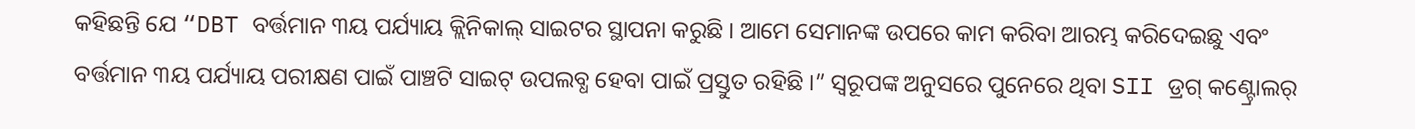କହିଛନ୍ତି ଯେ “DBT ବର୍ତ୍ତମାନ ୩ୟ ପର୍ଯ୍ୟାୟ କ୍ଲିନିକାଲ୍ ସାଇଟର ସ୍ଥାପନା କରୁଛି । ଆମେ ସେମାନଙ୍କ ଉପରେ କାମ କରିବା ଆରମ୍ଭ କରିଦେଇଛୁ ଏବଂ ବର୍ତ୍ତମାନ ୩ୟ ପର୍ଯ୍ୟାୟ ପରୀକ୍ଷଣ ପାଇଁ ପାଞ୍ଚଟି ସାଇଟ୍ ଉପଲବ୍ଧ ହେବା ପାଇଁ ପ୍ରସ୍ତୁତ ରହିଛି ।” ସ୍ୱରୂପଙ୍କ ଅନୁସରେ ପୁନେରେ ଥିବା SII ଡ୍ରଗ୍ କଣ୍ଟ୍ରୋଲର୍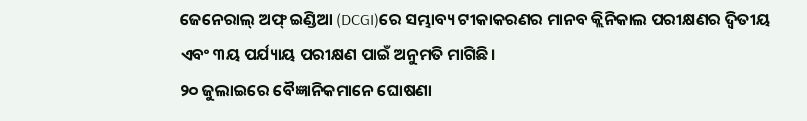ଜେନେରାଲ୍ ଅଫ୍ ଇଣ୍ଡିଆ (DCGI)ରେ ସମ୍ଭାବ୍ୟ ଟୀକାକରଣର ମାନବ କ୍ଲିନିକାଲ ପରୀକ୍ଷଣର ଦ୍ୱିତୀୟ ଏବଂ ୩ୟ ପର୍ଯ୍ୟାୟ ପରୀକ୍ଷଣ ପାଇଁ ଅନୁମତି ମାଗିଛି।
୨୦ ଜୁଲାଇରେ ବୈଜ୍ଞାନିକମାନେ ଘୋଷଣା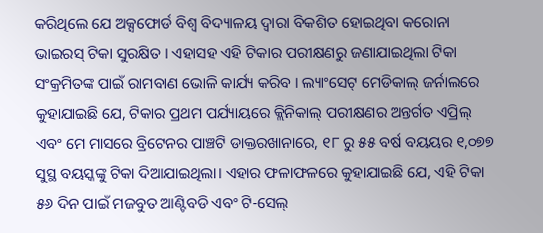କରିଥିଲେ ଯେ ଅକ୍ସଫୋର୍ଡ ବିଶ୍ୱ ବିଦ୍ୟାଳୟ ଦ୍ୱାରା ବିକଶିତ ହୋଇଥିବା କରୋନା ଭାଇରସ୍ ଟିକା ସୁରକ୍ଷିତ । ଏହାସହ ଏହି ଟିକାର ପରୀକ୍ଷଣରୁ ଜଣାଯାଇଥିଲା ଟିକା ସଂକ୍ରମିତଙ୍କ ପାଇଁ ରାମବାଣ ଭୋଳି କାର୍ଯ୍ୟ କରିବ । ଲ୍ୟାଂସେଟ୍ ମେଡିକାଲ୍ ଜର୍ନାଲରେ କୁହାଯାଇଛି ଯେ, ଟିକାର ପ୍ରଥମ ପର୍ଯ୍ୟାୟରେ କ୍ଲିନିକାଲ୍ ପରୀକ୍ଷଣର ଅନ୍ତର୍ଗତ ଏପ୍ରିଲ୍ ଏବଂ ମେ ମାସରେ ବ୍ରିଟେନର ପାଞ୍ଚଟି ଡାକ୍ତରଖାନାରେ, ୧୮ ରୁ ୫୫ ବର୍ଷ ବୟୟର ୧,୦୭୭ ସୁସ୍ଥ ବୟସ୍କଙ୍କୁ ଟିକା ଦିଆଯାଇଥିଲା। ଏହାର ଫଳାଫଳରେ କୁହାଯାଇଛି ଯେ, ଏହି ଟିକା ୫୬ ଦିନ ପାଇଁ ମଜବୁତ ଆଣ୍ଟିବଡି ଏବଂ ଟି-ସେଲ୍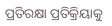ପ୍ରତିରକ୍ଷା ପ୍ରତିକ୍ରିୟାକୁ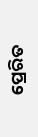ପ୍ରେରିତ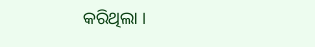କରିଥିଲା ।